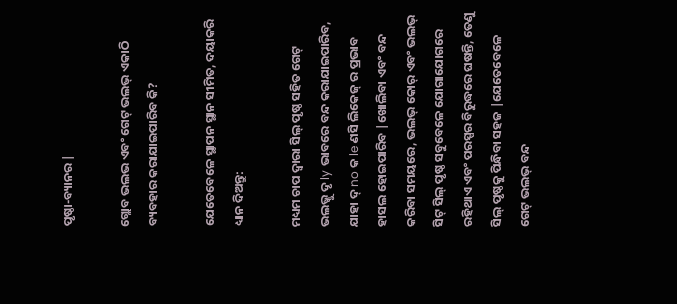ପୃଷ୍ଠା-ବ୍ୟାନର |

ଗ୍ଲୋବ ଭଲଭ ଏବଂ ଗେଟ୍ ଭଲଭ୍ ଏକାଠି ବ୍ୟବହାର କରାଯାଇପାରିବ କି?

ଯେତେବେଳେ ସ୍ଥାପନ ସ୍ଥାନ ସୀମିତ, ଦୟାକରି ଧ୍ୟାନ ଦିଅନ୍ତୁ:

ମଧ୍ୟମ ଚାପ ଦ୍ୱାରା ସିଲ୍ ପୃଷ୍ଠ ସହିତ ଗେଟ୍ ଭଲଭ୍କୁ ଦୃ ly ଭାବରେ ବନ୍ଦ କରାଯାଇପାରିବ, ଯାହା ଦ୍ no କ le ଣସି ଲିକେଜ୍ ର ପ୍ରଭାବ ହାସଲ ହୋଇପାରିବ |ଖୋଲିବା ଏବଂ ବନ୍ଦ କରିବା ସମୟରେ, ଭଲଭ୍ କୋର୍ ଏବଂ ଭଲଭ୍ ସିଟ୍ ସିଲ୍ ପୃଷ୍ଠ ସବୁବେଳେ ଯୋଗାଯୋଗରେ ରହିଥାଏ ଏବଂ ପରସ୍ପର ବିରୁଦ୍ଧରେ ଘଷନ୍ତି, ତେଣୁ ସିଲ୍ ପୃଷ୍ଠକୁ ପିନ୍ଧିବା ସହଜ |ଯେତେବେଳେ ଗେଟ୍ ଭଲଭ୍ ବନ୍ଦ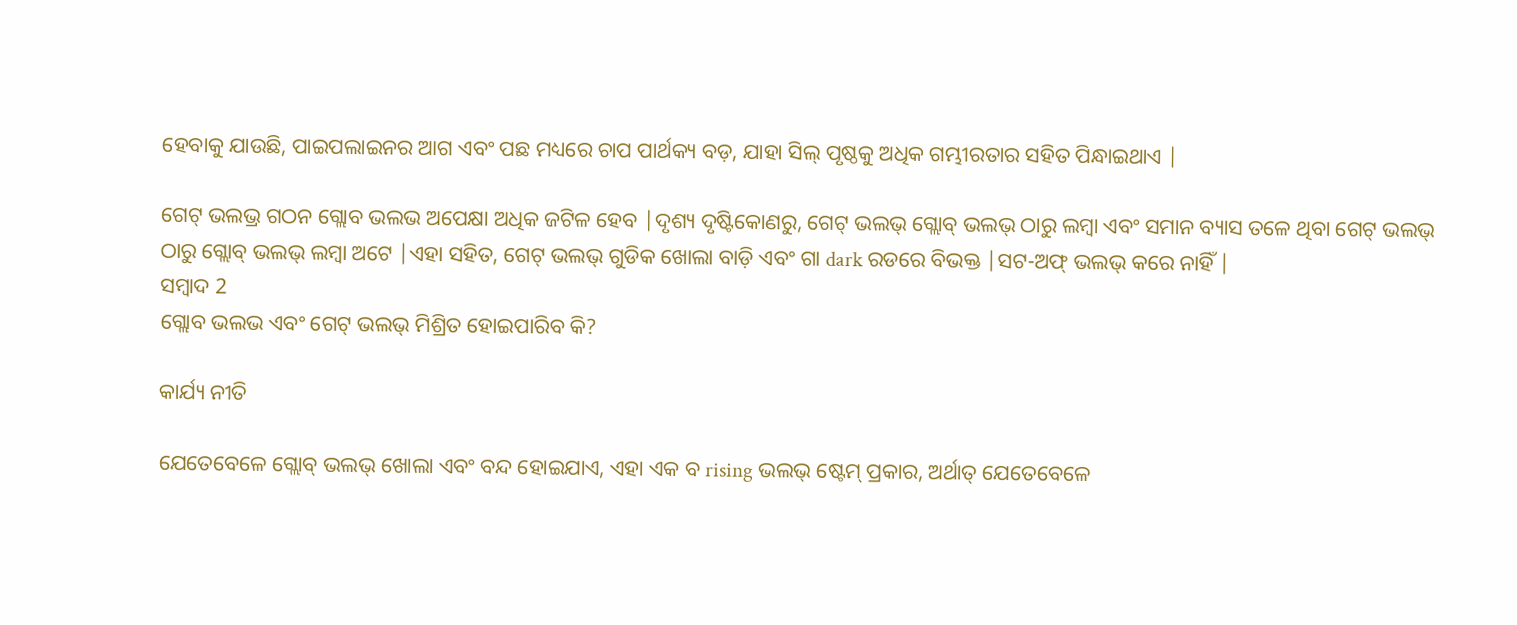ହେବାକୁ ଯାଉଛି, ପାଇପଲାଇନର ଆଗ ଏବଂ ପଛ ମଧ୍ୟରେ ଚାପ ପାର୍ଥକ୍ୟ ବଡ଼, ଯାହା ସିଲ୍ ପୃଷ୍ଠକୁ ଅଧିକ ଗମ୍ଭୀରତାର ସହିତ ପିନ୍ଧାଇଥାଏ |

ଗେଟ୍ ଭଲଭ୍ର ଗଠନ ଗ୍ଲୋବ ଭଲଭ ଅପେକ୍ଷା ଅଧିକ ଜଟିଳ ହେବ |ଦୃଶ୍ୟ ଦୃଷ୍ଟିକୋଣରୁ, ଗେଟ୍ ଭଲଭ୍ ଗ୍ଲୋବ୍ ଭଲଭ୍ ଠାରୁ ଲମ୍ବା ଏବଂ ସମାନ ବ୍ୟାସ ତଳେ ଥିବା ଗେଟ୍ ଭଲଭ୍ ଠାରୁ ଗ୍ଲୋବ୍ ଭଲଭ୍ ଲମ୍ବା ଅଟେ |ଏହା ସହିତ, ଗେଟ୍ ଭଲଭ୍ ଗୁଡିକ ଖୋଲା ବାଡ଼ି ଏବଂ ଗା dark ରଡରେ ବିଭକ୍ତ |ସଟ-ଅଫ୍ ଭଲଭ୍ କରେ ନାହିଁ |
ସମ୍ବାଦ 2
ଗ୍ଲୋବ ଭଲଭ ଏବଂ ଗେଟ୍ ଭଲଭ୍ ମିଶ୍ରିତ ହୋଇପାରିବ କି?

କାର୍ଯ୍ୟ ନୀତି

ଯେତେବେଳେ ଗ୍ଲୋବ୍ ଭଲଭ୍ ଖୋଲା ଏବଂ ବନ୍ଦ ହୋଇଯାଏ, ଏହା ଏକ ବ rising ଭଲଭ୍ ଷ୍ଟେମ୍ ପ୍ରକାର, ଅର୍ଥାତ୍ ଯେତେବେଳେ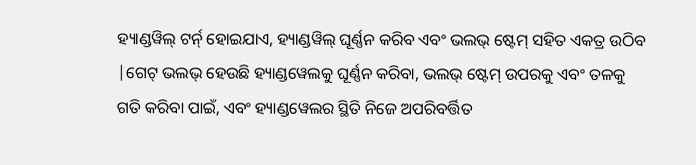ହ୍ୟାଣ୍ଡୱିଲ୍ ଟର୍ନ୍ ହୋଇଯାଏ, ହ୍ୟାଣ୍ଡୱିଲ୍ ଘୂର୍ଣ୍ଣନ କରିବ ଏବଂ ଭଲଭ୍ ଷ୍ଟେମ୍ ସହିତ ଏକତ୍ର ଉଠିବ |ଗେଟ୍ ଭଲଭ୍ ହେଉଛି ହ୍ୟାଣ୍ଡୱେଲକୁ ଘୂର୍ଣ୍ଣନ କରିବା, ଭଲଭ୍ ଷ୍ଟେମ୍ ଉପରକୁ ଏବଂ ତଳକୁ ଗତି କରିବା ପାଇଁ, ଏବଂ ହ୍ୟାଣ୍ଡୱେଲର ସ୍ଥିତି ନିଜେ ଅପରିବର୍ତ୍ତିତ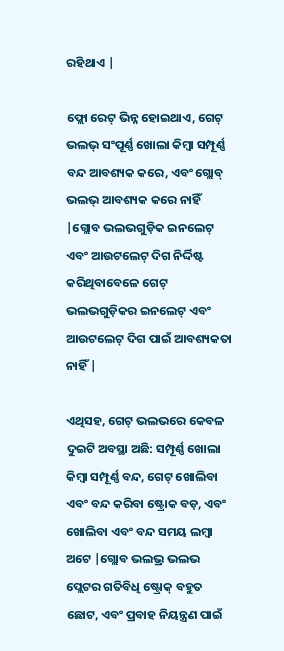ରହିଥାଏ |

ଫ୍ଲୋ ରେଟ୍ ଭିନ୍ନ ହୋଇଥାଏ, ଗେଟ୍ ଭଲଭ୍ ସଂପୂର୍ଣ୍ଣ ଖୋଲା କିମ୍ବା ସମ୍ପୂର୍ଣ୍ଣ ବନ୍ଦ ଆବଶ୍ୟକ କରେ, ଏବଂ ଗ୍ଲୋବ୍ ଭଲଭ୍ ଆବଶ୍ୟକ କରେ ନାହିଁ |ଗ୍ଲୋବ ଭଲଭଗୁଡ଼ିକ ଇନଲେଟ୍ ଏବଂ ଆଉଟଲେଟ୍ ଦିଗ ନିର୍ଦ୍ଦିଷ୍ଟ କରିଥିବାବେଳେ ଗେଟ୍ ଭଲଭଗୁଡ଼ିକର ଇନଲେଟ୍ ଏବଂ ଆଉଟଲେଟ୍ ଦିଗ ପାଇଁ ଆବଶ୍ୟକତା ନାହିଁ |

ଏଥିସହ, ଗେଟ୍ ଭଲଭରେ କେବଳ ଦୁଇଟି ଅବସ୍ଥା ଅଛି: ସମ୍ପୂର୍ଣ୍ଣ ଖୋଲା କିମ୍ବା ସମ୍ପୂର୍ଣ୍ଣ ବନ୍ଦ, ଗେଟ୍ ଖୋଲିବା ଏବଂ ବନ୍ଦ କରିବା ଷ୍ଟ୍ରୋକ ବଡ଼, ଏବଂ ଖୋଲିବା ଏବଂ ବନ୍ଦ ସମୟ ଲମ୍ବା ଅଟେ |ଗ୍ଲୋବ ଭଲଭ୍ର ଭଲଭ ପ୍ଲେଟର ଗତିବିଧି ଷ୍ଟ୍ରୋକ୍ ବହୁତ ଛୋଟ, ଏବଂ ପ୍ରବାହ ନିୟନ୍ତ୍ରଣ ପାଇଁ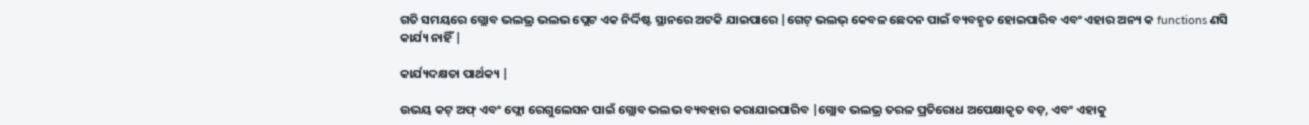ଗତି ସମୟରେ ଗ୍ଲୋବ ଭଲଭ୍ର ଭଲଭ ପ୍ଲେଟ ଏକ ନିର୍ଦ୍ଦିଷ୍ଟ ସ୍ଥାନରେ ଅଟକି ଯାଇପାରେ |ଗେଟ୍ ଭଲଭ୍ କେବଳ ଛେଦନ ପାଇଁ ବ୍ୟବହୃତ ହୋଇପାରିବ ଏବଂ ଏହାର ଅନ୍ୟ କ functions ଣସି କାର୍ଯ୍ୟ ନାହିଁ |

କାର୍ଯ୍ୟଦକ୍ଷତା ପାର୍ଥକ୍ୟ |

ଉଭୟ କଟ୍ ଅଫ୍ ଏବଂ ଫ୍ଲୋ ରେଗୁଲେସନ ପାଇଁ ଗ୍ଲୋବ ଭଲଭ ବ୍ୟବହାର କରାଯାଇପାରିବ |ଗ୍ଲୋବ ଭଲଭ୍ର ତରଳ ପ୍ରତିରୋଧ ଅପେକ୍ଷାକୃତ ବଡ଼, ଏବଂ ଏହାକୁ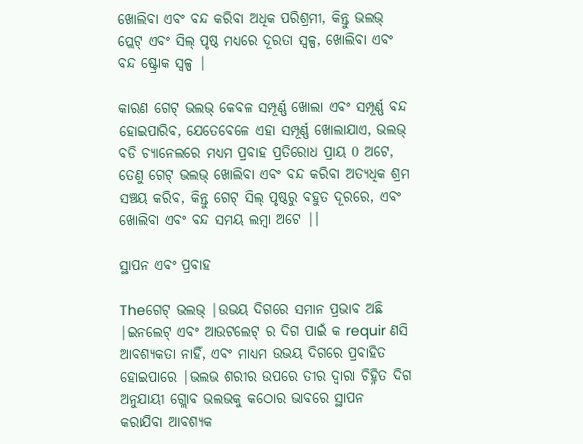ଖୋଲିବା ଏବଂ ବନ୍ଦ କରିବା ଅଧିକ ପରିଶ୍ରମୀ, କିନ୍ତୁ ଭଲଭ୍ ପ୍ଲେଟ୍ ଏବଂ ସିଲ୍ ପୃଷ୍ଠ ମଧ୍ୟରେ ଦୂରତା ସ୍ୱଳ୍ପ, ଖୋଲିବା ଏବଂ ବନ୍ଦ ଷ୍ଟ୍ରୋକ ସ୍ୱଳ୍ପ |

କାରଣ ଗେଟ୍ ଭଲଭ୍ କେବଳ ସମ୍ପୂର୍ଣ୍ଣ ଖୋଲା ଏବଂ ସମ୍ପୂର୍ଣ୍ଣ ବନ୍ଦ ହୋଇପାରିବ, ଯେତେବେଳେ ଏହା ସମ୍ପୂର୍ଣ୍ଣ ଖୋଲାଯାଏ, ଭଲଭ୍ ବଡି ଚ୍ୟାନେଲରେ ମଧ୍ୟମ ପ୍ରବାହ ପ୍ରତିରୋଧ ପ୍ରାୟ 0 ଅଟେ, ତେଣୁ ଗେଟ୍ ଭଲଭ୍ ଖୋଲିବା ଏବଂ ବନ୍ଦ କରିବା ଅତ୍ୟଧିକ ଶ୍ରମ ସଞ୍ଚୟ କରିବ, କିନ୍ତୁ ଗେଟ୍ ସିଲ୍ ପୃଷ୍ଠରୁ ବହୁତ ଦୂରରେ, ଏବଂ ଖୋଲିବା ଏବଂ ବନ୍ଦ ସମୟ ଲମ୍ବା ଅଟେ |।

ସ୍ଥାପନ ଏବଂ ପ୍ରବାହ

Theଗେଟ୍ ଭଲଭ୍ |ଉଭୟ ଦିଗରେ ସମାନ ପ୍ରଭାବ ଅଛି |ଇନଲେଟ୍ ଏବଂ ଆଉଟଲେଟ୍ ର ଦିଗ ପାଇଁ କ requir ଣସି ଆବଶ୍ୟକତା ନାହିଁ, ଏବଂ ମାଧ୍ୟମ ଉଭୟ ଦିଗରେ ପ୍ରବାହିତ ହୋଇପାରେ |ଭଲଭ ଶରୀର ଉପରେ ତୀର ଦ୍ୱାରା ଚିହ୍ନିତ ଦିଗ ଅନୁଯାୟୀ ଗ୍ଲୋବ ଭଲଭକୁ କଠୋର ଭାବରେ ସ୍ଥାପନ କରାଯିବା ଆବଶ୍ୟକ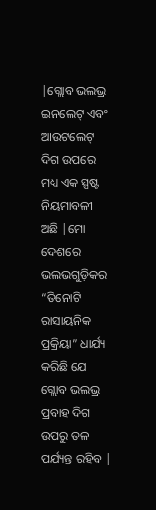|ଗ୍ଲୋବ ଭଲଭ୍ର ଇନଲେଟ୍ ଏବଂ ଆଉଟଲେଟ୍ ଦିଗ ଉପରେ ମଧ୍ୟ ଏକ ସ୍ପଷ୍ଟ ନିୟମାବଳୀ ଅଛି |ମୋ ଦେଶରେ ଭଲଭଗୁଡ଼ିକର “ତିନୋଟି ରାସାୟନିକ ପ୍ରକ୍ରିୟା” ଧାର୍ଯ୍ୟ କରିଛି ଯେ ଗ୍ଲୋବ ଭଲଭ୍ର ପ୍ରବାହ ଦିଗ ଉପରୁ ତଳ ପର୍ଯ୍ୟନ୍ତ ରହିବ |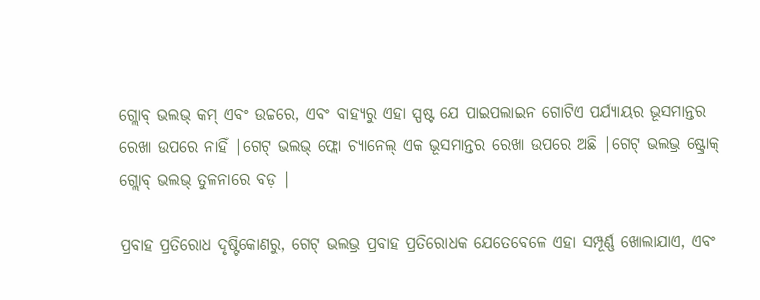ଗ୍ଲୋବ୍ ଭଲଭ୍ କମ୍ ଏବଂ ଉଚ୍ଚରେ, ଏବଂ ବାହ୍ୟରୁ ଏହା ସ୍ପଷ୍ଟ ଯେ ପାଇପଲାଇନ ଗୋଟିଏ ପର୍ଯ୍ୟାୟର ଭୂସମାନ୍ତର ରେଖା ଉପରେ ନାହିଁ |ଗେଟ୍ ଭଲଭ୍ ଫ୍ଲୋ ଚ୍ୟାନେଲ୍ ଏକ ଭୂସମାନ୍ତର ରେଖା ଉପରେ ଅଛି |ଗେଟ୍ ଭଲଭ୍ର ଷ୍ଟ୍ରୋକ୍ ଗ୍ଲୋବ୍ ଭଲଭ୍ ତୁଳନାରେ ବଡ଼ |

ପ୍ରବାହ ପ୍ରତିରୋଧ ଦୃଷ୍ଟିକୋଣରୁ, ଗେଟ୍ ଭଲଭ୍ର ପ୍ରବାହ ପ୍ରତିରୋଧକ ଯେତେବେଳେ ଏହା ସମ୍ପୂର୍ଣ୍ଣ ଖୋଲାଯାଏ, ଏବଂ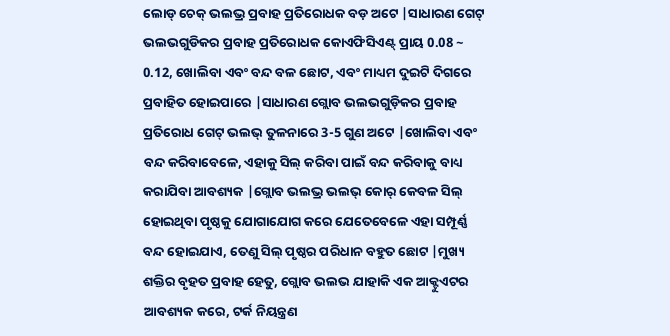ଲୋଡ୍ ଚେକ୍ ଭଲଭ୍ର ପ୍ରବାହ ପ୍ରତିରୋଧକ ବଡ଼ ଅଟେ |ସାଧାରଣ ଗେଟ୍ ଭଲଭଗୁଡିକର ପ୍ରବାହ ପ୍ରତିରୋଧକ କୋଏଫିସିଏଣ୍ଟ୍ ପ୍ରାୟ 0.08 ~ 0.12, ଖୋଲିବା ଏବଂ ବନ୍ଦ ବଳ ଛୋଟ, ଏବଂ ମାଧ୍ୟମ ଦୁଇଟି ଦିଗରେ ପ୍ରବାହିତ ହୋଇପାରେ |ସାଧାରଣ ଗ୍ଲୋବ ଭଲଭଗୁଡ଼ିକର ପ୍ରବାହ ପ୍ରତିରୋଧ ଗେଟ୍ ଭଲଭ୍ ତୁଳନାରେ 3-5 ଗୁଣ ଅଟେ |ଖୋଲିବା ଏବଂ ବନ୍ଦ କରିବାବେଳେ, ଏହାକୁ ସିଲ୍ କରିବା ପାଇଁ ବନ୍ଦ କରିବାକୁ ବାଧ୍ୟ କରାଯିବା ଆବଶ୍ୟକ |ଗ୍ଲୋବ ଭଲଭ୍ର ଭଲଭ୍ କୋର୍ କେବଳ ସିଲ୍ ହୋଇଥିବା ପୃଷ୍ଠକୁ ଯୋଗାଯୋଗ କରେ ଯେତେବେଳେ ଏହା ସମ୍ପୂର୍ଣ୍ଣ ବନ୍ଦ ହୋଇଯାଏ, ତେଣୁ ସିଲ୍ ପୃଷ୍ଠର ପରିଧାନ ବହୁତ ଛୋଟ |ମୁଖ୍ୟ ଶକ୍ତିର ବୃହତ ପ୍ରବାହ ହେତୁ, ଗ୍ଲୋବ ଭଲଭ ଯାହାକି ଏକ ଆକ୍ଟୁଏଟର ଆବଶ୍ୟକ କରେ, ଟର୍କ ନିୟନ୍ତ୍ରଣ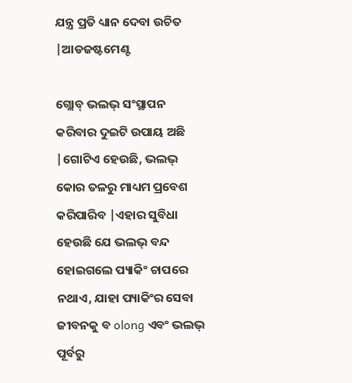ଯନ୍ତ୍ର ପ୍ରତି ଧ୍ୟାନ ଦେବା ଉଚିତ |ଆଡଜଷ୍ଟମେଣ୍ଟ

ଗ୍ଲୋବ୍ ଭଲଭ୍ ସଂସ୍ଥାପନ କରିବାର ଦୁଇଟି ଉପାୟ ଅଛି |ଗୋଟିଏ ହେଉଛି, ଭଲଭ୍ କୋର ତଳରୁ ମାଧ୍ୟମ ପ୍ରବେଶ କରିପାରିବ |ଏହାର ସୁବିଧା ହେଉଛି ଯେ ଭଲଭ୍ ବନ୍ଦ ହୋଇଗଲେ ପ୍ୟାକିଂ ଚାପରେ ନଥାଏ, ଯାହା ପ୍ୟାକିଂର ସେବା ଜୀବନକୁ ବ olong ଏବଂ ଭଲଭ୍ ପୂର୍ବରୁ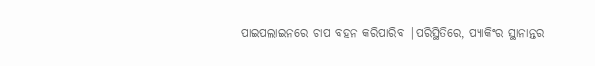ପାଇପଲାଇନରେ ଚାପ ବହନ କରିପାରିବ |ପରିସ୍ଥିତିରେ, ପ୍ୟାକିଂର ସ୍ଥାନାନ୍ତର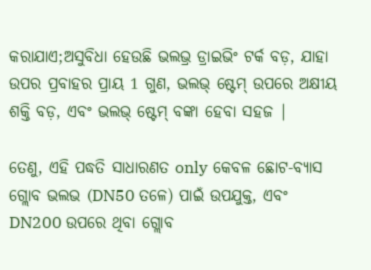କରାଯାଏ;ଅସୁବିଧା ହେଉଛି ଭଲଭ୍ର ଡ୍ରାଇଭିଂ ଟର୍କ ବଡ଼, ଯାହା ଉପର ପ୍ରବାହର ପ୍ରାୟ 1 ଗୁଣ, ଭଲଭ୍ ଷ୍ଟେମ୍ ଉପରେ ଅକ୍ଷୀୟ ଶକ୍ତି ବଡ଼, ଏବଂ ଭଲଭ୍ ଷ୍ଟେମ୍ ବଙ୍କା ହେବା ସହଜ |

ତେଣୁ, ଏହି ପଦ୍ଧତି ସାଧାରଣତ only କେବଳ ଛୋଟ-ବ୍ୟାସ ଗ୍ଲୋବ ଭଲଭ (DN50 ତଳେ) ପାଇଁ ଉପଯୁକ୍ତ, ଏବଂ DN200 ଉପରେ ଥିବା ଗ୍ଲୋବ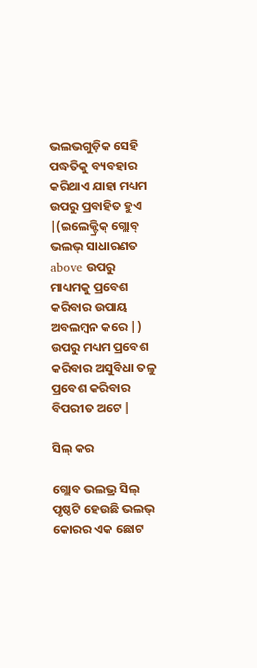ଭଲଭଗୁଡ଼ିକ ସେହି ପଦ୍ଧତିକୁ ବ୍ୟବହାର କରିଥାଏ ଯାହା ମଧ୍ୟମ ଉପରୁ ପ୍ରବାହିତ ହୁଏ |(ଇଲେକ୍ଟ୍ରିକ୍ ଗ୍ଲୋବ୍ ଭଲଭ୍ ସାଧାରଣତ above ଉପରୁ ମାଧ୍ୟମକୁ ପ୍ରବେଶ କରିବାର ଉପାୟ ଅବଲମ୍ବନ କରେ |) ଉପରୁ ମଧ୍ୟମ ପ୍ରବେଶ କରିବାର ଅସୁବିଧା ତଳୁ ପ୍ରବେଶ କରିବାର ବିପରୀତ ଅଟେ |

ସିଲ୍ କର

ଗ୍ଲୋବ ଭଲଭ୍ର ସିଲ୍ ପୃଷ୍ଠଟି ହେଉଛି ଭଲଭ୍ କୋରର ଏକ ଛୋଟ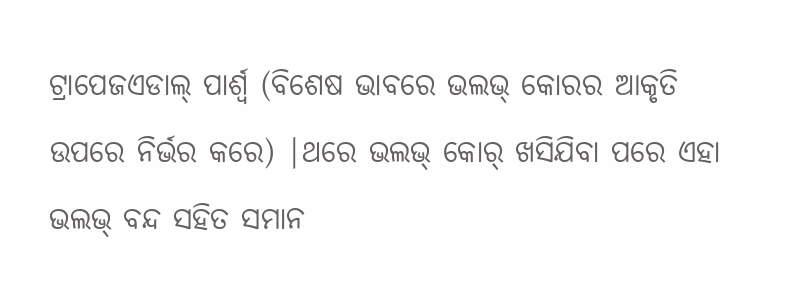ଟ୍ରାପେଜଏଡାଲ୍ ପାର୍ଶ୍ୱ (ବିଶେଷ ଭାବରେ ଭଲଭ୍ କୋରର ଆକୃତି ଉପରେ ନିର୍ଭର କରେ) |ଥରେ ଭଲଭ୍ କୋର୍ ଖସିଯିବା ପରେ ଏହା ଭଲଭ୍ ବନ୍ଦ ସହିତ ସମାନ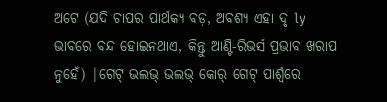ଅଟେ (ଯଦି ଚାପର ପାର୍ଥକ୍ୟ ବଡ଼, ଅବଶ୍ୟ ଏହା ଦୃ ly ଭାବରେ ବନ୍ଦ ହୋଇନଥାଏ, କିନ୍ତୁ ଆଣ୍ଟି-ରିଭର୍ସ ପ୍ରଭାବ ଖରାପ ନୁହେଁ) |ଗେଟ୍ ଭଲଭ୍ ଭଲଭ୍ କୋର୍ ଗେଟ୍ ପାର୍ଶ୍ୱରେ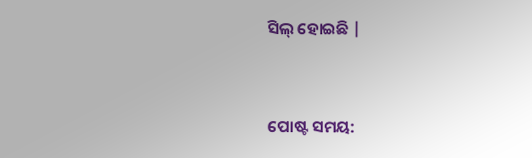ସିଲ୍ ହୋଇଛି |


ପୋଷ୍ଟ ସମୟ: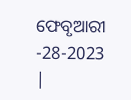ଫେବୃଆରୀ -28-2023 |